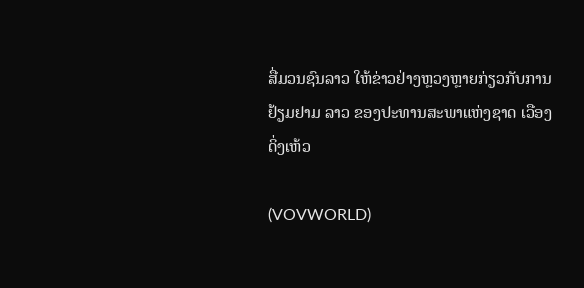ສື່ມວນຊົນລາວ ໃຫ້ຂ່າວຢ່າງຫຼວງຫຼາຍກ່ຽວກັບການຢ້ຽມຢາມ ລາວ ຂອງປະທານສະພາແຫ່ງຊາດ ເວືອງດິ່ງເຫ້ວ

(VOVWORLD)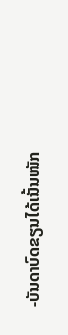-ບັນດາບົດຂຽນໄດ້ເນັ້ນໜັກ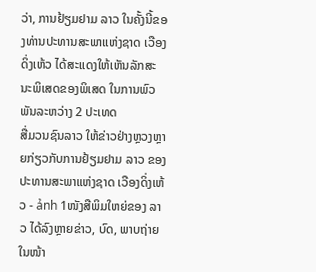ວ່າ, ການຢ້ຽມຢາມ ລາວ ໃນຄັ້ງນີ້ຂອງທ່ານປະທານສະພາແຫ່ງຊາດ ເວືອງດິ່ງເຫ້ວ ໄດ້ສະແດງໃຫ້ເຫັນລັກສະນະພິເສດຂອງພິເສດ ໃນການພົວພັນລະຫວ່າງ 2 ປະເທດ
ສື່ມວນຊົນລາວ ໃຫ້ຂ່າວຢ່າງຫຼວງຫຼາຍກ່ຽວກັບການຢ້ຽມຢາມ ລາວ ຂອງປະທານສະພາແຫ່ງຊາດ ເວືອງດິ່ງເຫ້ວ - ảnh 1ໜັງສືພິມໃຫຍ່ຂອງ ລາວ ໄດ້ລົງຫຼາຍຂ່າວ, ບົດ, ພາບຖ່າຍໃນໜ້າ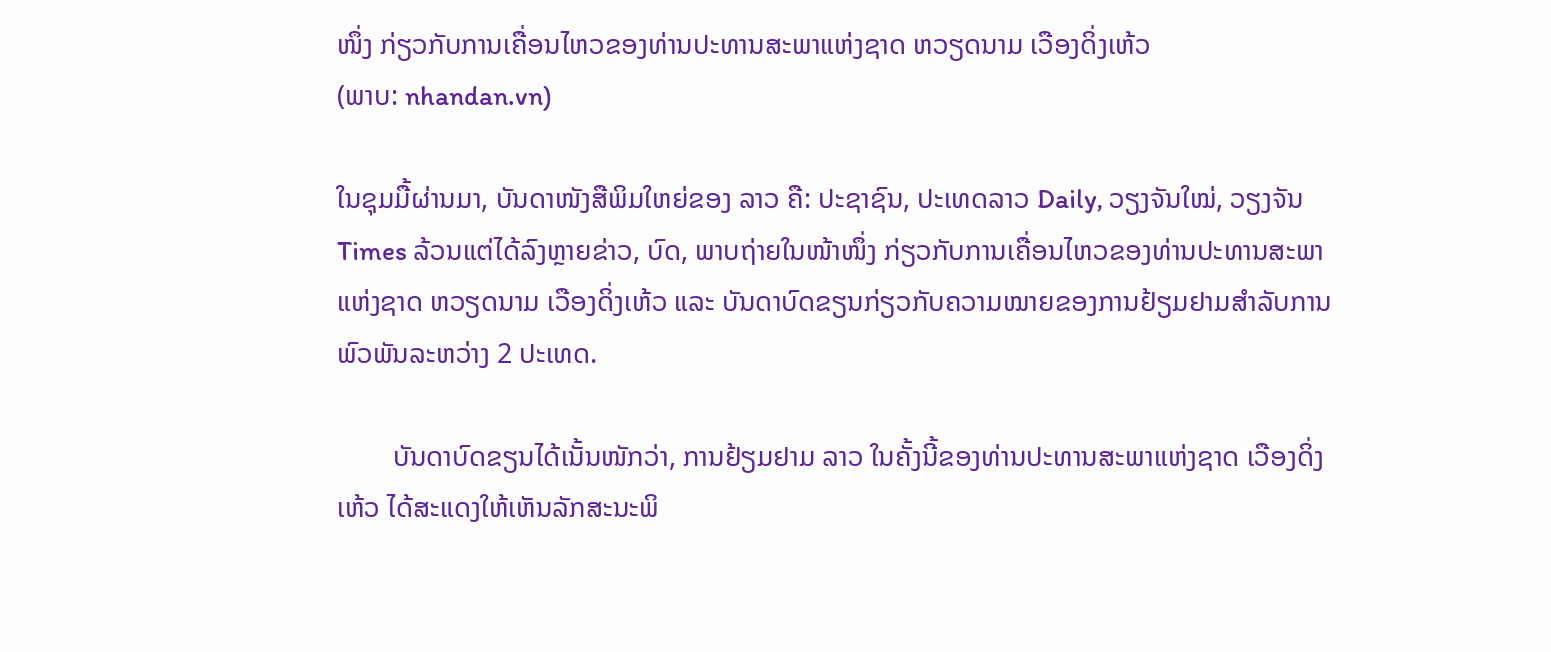ໜຶ່ງ ກ່ຽວກັບການເຄື່ອນໄຫວຂອງທ່ານປະທານສະພາແຫ່ງຊາດ ຫວຽດນາມ ເວືອງດິ່ງເຫ້ວ
(ພາບ: nhandan.vn)

ໃນຊຸມມື້ຜ່ານມາ, ບັນດາໜັງສືພິມໃຫຍ່ຂອງ ລາວ ຄື: ປະຊາຊົນ, ປະເທດລາວ Daily, ວຽງຈັນໃໝ່, ວຽງຈັນ Times ລ້ວນແຕ່ໄດ້ລົງຫຼາຍຂ່າວ, ບົດ, ພາບຖ່າຍໃນໜ້າໜຶ່ງ ກ່ຽວກັບການເຄື່ອນໄຫວຂອງທ່ານປະທານສະພາແຫ່ງຊາດ ຫວຽດນາມ ເວືອງດິ່ງເຫ້ວ ແລະ ບັນດາບົດຂຽນກ່ຽວກັບຄວາມໝາຍຂອງການຢ້ຽມຢາມສຳລັບການພົວພັນລະຫວ່າງ 2 ປະເທດ.

        ບັນດາບົດຂຽນໄດ້ເນັ້ນໜັກວ່າ, ການຢ້ຽມຢາມ ລາວ ໃນຄັ້ງນີ້ຂອງທ່ານປະທານສະພາແຫ່ງຊາດ ເວືອງດິ່ງເຫ້ວ ໄດ້ສະແດງໃຫ້ເຫັນລັກສະນະພິ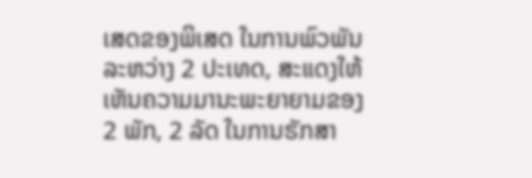ເສດຂອງພິເສດ ໃນການພົວພັນລະຫວ່າງ 2 ປະເທດ, ສະແດງໃຫ້ເຫັນຄວາມມານະພະຍາຍາມຂອງ 2 ພັກ, 2 ລັດ ໃນການຮັກສາ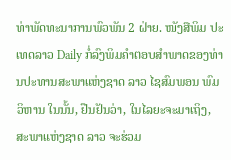ທ່າພັດທະນາການພົວພັນ 2 ຝ່າຍ. ໜັງສືພິມ ປະເທດລາວ Daily ກໍ່ລົງພິມຄຳຕອບສຳພາດຂອງທ່ານປະທານສະພາແຫ່ງຊາດ ລາວ ໄຊສົມພອນ ພົມວິຫານ ໃນນັ້ນ, ຢືນຢັນວ່າ, ໃນໄລຍະຈະມາເຖິງ, ສະພາແຫ່ງຊາດ ລາວ ຈະຮ່ວມ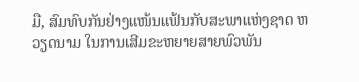ມື, ສົມທົບກັນຢ່າງແໜ້ນແຟ້ນກັບສະພາແຫ່ງຊາດ ຫວຽດນາມ ໃນການເສີມຂະຫຍາຍສາຍພົວພັນ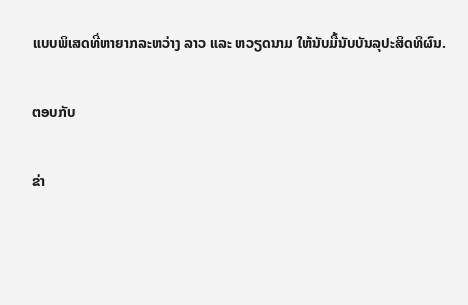ແບບພິເສດທີ່ຫາຍາກລະຫວ່າງ ລາວ ແລະ ຫວຽດນາມ ໃຫ້ນັບມື້ນັບບັນລຸປະສິດທິຜົນ.

ຕອບກັບ

ຂ່າ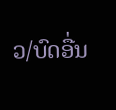ວ/ບົດອື່ນ